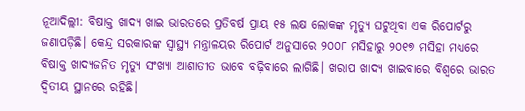ନୂଆଦିଲ୍ଲୀ: ବିଷାକ୍ତ ଖାଦ୍ୟ ଖାଇ ଭାରତରେ ପ୍ରତିବର୍ଷ ପ୍ରାୟ ୧୫ ଲକ୍ଷ ଲୋକଙ୍କ ମୃତ୍ୟୁ ଘଟୁଥିବା ଏକ ରିପୋର୍ଟରୁ ଜଣାପଡ଼ିଛି। କେନ୍ଦ୍ର ସରକାରଙ୍କ ସ୍ୱାସ୍ଥ୍ୟ ମନ୍ତ୍ରାଳୟର ରିପୋର୍ଟ ଅନୁସାରେ ୨୦୦୮ ମସିହାରୁ ୨୦୧୭ ମସିହା ମଧ୍ୟରେ ବିଷାକ୍ତ ଖାଦ୍ୟଜନିତ ମୃତ୍ୟୁ ସଂଖ୍ୟା ଆଶାତୀତ ଭାବେ ବଢ଼ିବାରେ ଲାଗିଛି। ଖରାପ ଖାଦ୍ୟ ଖାଇବାରେ ବିଶ୍ୱରେ ଭାରତ ଦ୍ବିତୀୟ ସ୍ଥାନରେ ରହିଛି।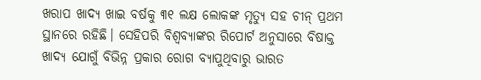ଖରାପ ଖାଦ୍ୟ ଖାଇ ବର୍ଷକୁ ୩୧ ଲକ୍ଷ ଲୋକଙ୍କ ମୃତ୍ୟୁ ସହ ଚୀନ୍ ପ୍ରଥମ ସ୍ଥାନରେ ରହିଛି। ସେହିପରି ବିଶ୍ବବ୍ୟାଙ୍କର ରିପୋର୍ଟ ଅନୁସାରେ ବିଷାକ୍ତ ଖାଦ୍ୟ ଯୋଗୁଁ ବିଭିନ୍ନ ପ୍ରକାର ରୋଗ ବ୍ୟାପୁଥିବାରୁ ଭାରତ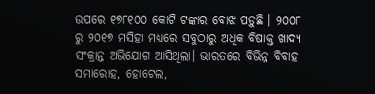ଉପରେ ୧୭୮୧୦୦ କୋଟି ଟଙ୍କାର ବୋଝ ପଡ଼ୁଛି । ୨୦୦୮ ରୁ ୨୦୧୭ ମସିହା ମଧ୍ୟରେ ସବୁଠାରୁ ଅଧିକ ବିଷାକ୍ତ ଖାଦ୍ୟ ସଂକ୍ରାନ୍ତ ଅଭିଯୋଗ ଆସିଥିଲା। ଭାରତରେ ବିଭିନ୍ନ ବିବାହ ସମାରୋହ, ହୋଟେଲ,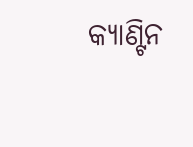କ୍ୟାଣ୍ଟିନ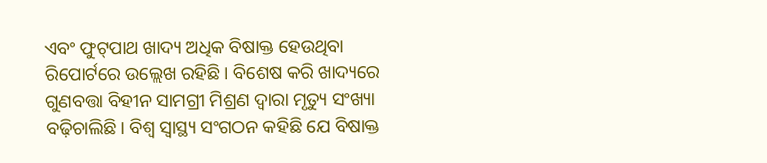ଏବଂ ଫୁଟ୍‌ପାଥ ଖାଦ୍ୟ ଅଧିକ ବିଷାକ୍ତ ହେଉଥିବା ରିପୋର୍ଟରେ ଉଲ୍ଲେଖ ରହିଛି। ବିଶେଷ କରି ଖାଦ୍ୟରେ ଗୁଣବତ୍ତା ବିହୀନ ସାମଗ୍ରୀ ମିଶ୍ରଣ ଦ୍ୱାରା ମୃତ୍ୟୁ ସଂଖ୍ୟା ବଢ଼ିଚାଲିଛି। ବିଶ୍ୱ ସ୍ୱାସ୍ଥ୍ୟ ସଂଗଠନ କହିଛି ଯେ ବିଷାକ୍ତ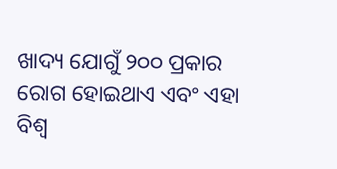ଖାଦ୍ୟ ଯୋଗୁଁ ୨୦୦ ପ୍ରକାର ରୋଗ ହୋଇଥାଏ ଏବଂ ଏହା ବିଶ୍ବ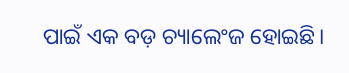ପାଇଁ ଏକ ବଡ଼ ଚ୍ୟାଲେଂଜ ହୋଇଛି।